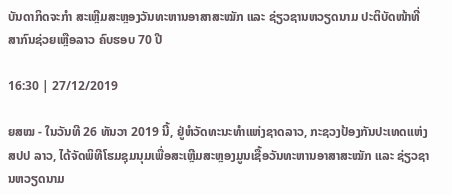ບັນດາກິດຈະກຳ ສະເຫຼີມສະຫຼອງວັນທະຫານອາສາສະໝັກ ແລະ ຊ່ຽວຊານຫວຽດນາມ ປະຕິບັດໜ້າທີ່ສາກົນຊ່ວຍເຫຼືອລາວ ຄົບຮອບ 70 ປີ

16:30 | 27/12/2019

ຍສໝ - ໃນວັນທີ 26 ທັນວາ 2019 ນີ້, ຢູ່ຫໍວັດທະນະທຳແຫ່ງຊາດລາວ, ກະຊວງປ້ອງກັນປະເທດແຫ່ງ ສປປ ລາວ, ໄດ້ຈັດພິທີໂຮມຊຸມນຸມເພື່ອສະເຫຼີມສະຫຼອງມູນເຊື້ອວັນທະຫານອາສາສະໝັກ ແລະ ຊ່ຽວຊານຫວຽດນາມ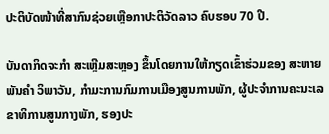ປະຕິບັດໜ້າທີ່ສາກົນຊ່ວຍເຫຼືອກາປະຕິວັດລາວ ຄົບຮອບ 70 ປີ.

ບັນດາກິດຈະກຳ ສະເຫຼີມສະຫຼອງ ຂຶ້ນໂດຍການໃຫ້ກຽດເຂົ້າຮ່ວມຂອງ ສະຫາຍ ພັນຄຳ ວິພາວັນ, ກໍາມະການກົມການເມືອງສູນການພັກ, ຜູ້ປະຈຳການຄະນະເລຂາທິການສູນກາງພັກ, ຮອງປະ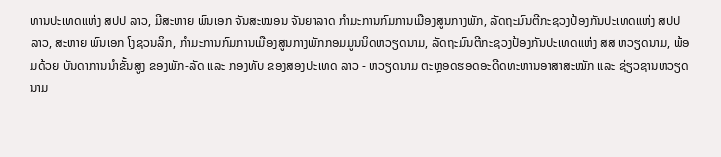ທານປະເທດແຫ່ງ ສປປ ລາວ, ມີສະຫາຍ ພົນເອກ ຈັນສະໝອນ ຈັນຍາລາດ ກຳມະການກົມການເມືອງສູນກາງພັກ, ລັດຖະມົນຕີກະຊວງປ້ອງກັນປະເທດແຫ່ງ ສປປ ລາວ, ສະຫາຍ ພົນເອກ ໂງຊວນລິກ, ກຳມະການກົມການເມືອງສູນກາງພັກກອມມູນນິດຫວຽດນາມ, ລັດຖະມົນຕີກະຊວງປ້ອງກັນປະເທດແຫ່ງ ສສ ຫວຽດນາມ, ພ້ອມດ້ວຍ ບັນດາການນຳຂັ້ນສູງ ຂອງພັກ-ລັດ ແລະ ກອງທັບ ຂອງສອງປະເທດ ລາວ - ຫວຽດນາມ ຕະຫຼອດຮອດອະດີດທະຫານອາສາສະໝັກ ແລະ ຊ່ຽວຊານຫວຽດນາມ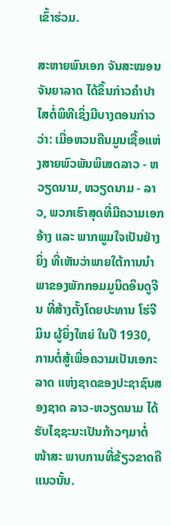ເຂົ້າຮ່ວມ.

ສະຫາຍພົນເອກ ຈັນສະໝອນ ຈັນຍາລາດ ໄດ້ຂຶ້ນກ່າວຄຳປາໄສຕໍ່ພິທີເຊິ່ງມີບາງຕອນກ່າວວ່າ: ເມື່ອຫວນຄືນມູນເຊື້ອແຫ່ງສາຍພົວພັນພິເສດລາວ - ຫວຽດນາມ, ຫວຽດນາມ - ລາວ, ພວກເຮົາສຸດທີ່ມີຄວາມເອກອ້າງ ແລະ ພາກພູມໃຈເປັນຢ່າງຍິ່ງ ທີ່ເຫັນວ່າພາຍໃຕ້ການນໍາພາຂອງພັກກອມມູນິດອິນດູຈີນ ທີ່ສ້າງຕັ້ງໂດຍປະທານ ໂຮ່ຈີມິນ ຜູ້ຍິ່ງໃຫຍ່ ໃນປີ 1930, ການຕໍ່ສູ້ເພື່ອຄວາມເປັນເອກະລາດ ແຫ່ງຊາດຂອງປະຊາຊົນສອງຊາດ ລາວ-ຫວຽດນາມ ໄດ້ຮັບໄຊຊະນະເປັນກ້າວໆມາຕໍ່ໜ້າສະ ພາບການທີ່ຂ້ຽວຂາດຄືແນວນັ້ນ.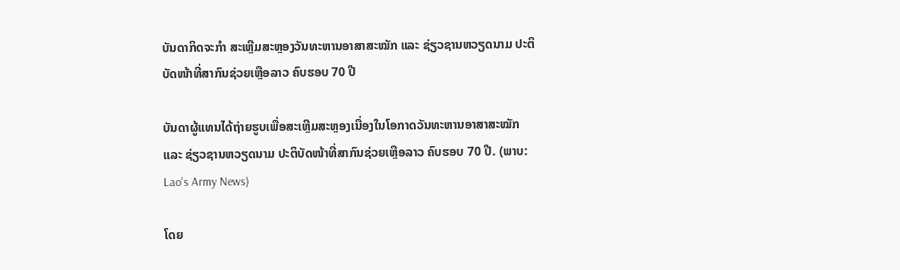ບັນດາກິດຈະກຳ ສະເຫຼີມສະຫຼອງວັນທະຫານອາສາສະໝັກ ແລະ ຊ່ຽວຊານຫວຽດນາມ ປະຕິບັດໜ້າທີ່ສາກົນຊ່ວຍເຫຼືອລາວ ຄົບຮອບ 70 ປີ

ບັນດາຜູ້ແທນໄດ້ຖ່າຍຮູບເພື່ອສະເຫຼີມສະຫຼອງເນື່ອງໃນໂອກາດວັນທະຫານອາສາສະໝັກ ແລະ ຊ່ຽວຊານຫວຽດນາມ ປະຕິບັດໜ້າທີ່ສາກົນຊ່ວຍເຫຼືອລາວ ຄົບຮອບ 70 ປີ. (ພາບ: Lao's Army News)

ໂດຍ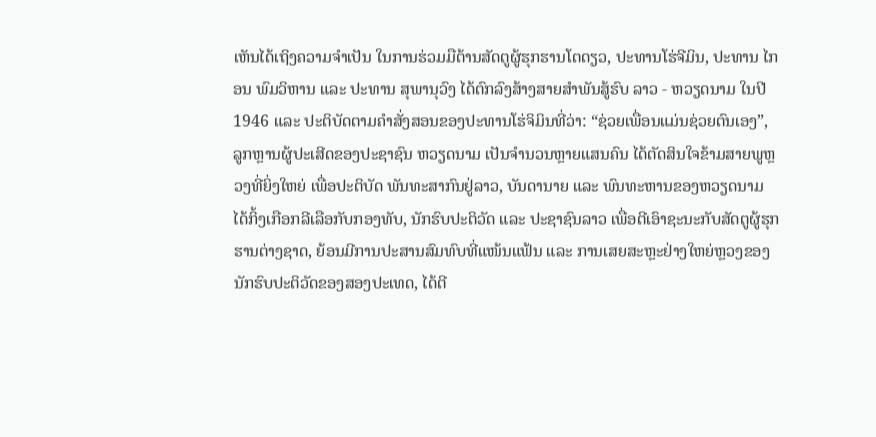ເຫັນໄດ້ເຖິງຄວາມຈໍາເປັນ ໃນການຮ່ວມມືຕ້ານສັດຕູຜູ້ຮຸກຮານໂຕດຽວ, ປະທານໂຮ່ຈີມິນ, ປະທານ ໄກອນ ພົມວິຫານ ແລະ ປະທານ ສຸພານຸວົງ ໄດ້ຕົກລົງສ້າງສາຍສໍາພັນສູ້ຮົບ ລາວ - ຫວຽດນາມ ໃນປີ 1946 ແລະ ປະຕິບັດຕາມຄໍາສັ່ງສອນຂອງປະທານໂຮ່ຈິມິນທີ່ວ່າ: “ຊ່ວຍເພື່ອນແມ່ນຊ່ວຍຕົນເອງ”, ລູກຫຼານຜູ້ປະເສີດຂອງປະຊາຊົນ ຫວຽດນາມ ເປັນຈໍານວນຫຼາຍແສນຄົນ ໄດ້ຕັດສິນໃຈຂ້າມສາຍພູຫຼວງທີ່ຍິ່ງໃຫຍ່ ເພື່ອປະຕິບັດ ພັນທະສາກົນຢູ່ລາວ, ບັນດານາຍ ແລະ ພົນທະຫານຂອງຫວຽດນາມ ໄດ້ກິ້ງເກືອກລີເລືອກັບກອງທັບ, ນັກຮົບປະຕິວັດ ແລະ ປະຊາຊົນລາວ ເພື່ອຕີເອົາຊະນະກັບສັດຕູຜູ້ຮຸກຮານຕ່າງຊາດ, ຍ້ອນມີການປະສານສົມທົບທີ່ແໜ້ນແຟ້ນ ແລະ ການເສຍສະຫຼະຢ່າງໃຫຍ່ຫຼວງຂອງນັກຮົບປະຕິວັດຂອງສອງປະເທດ, ໄດ້ຕີ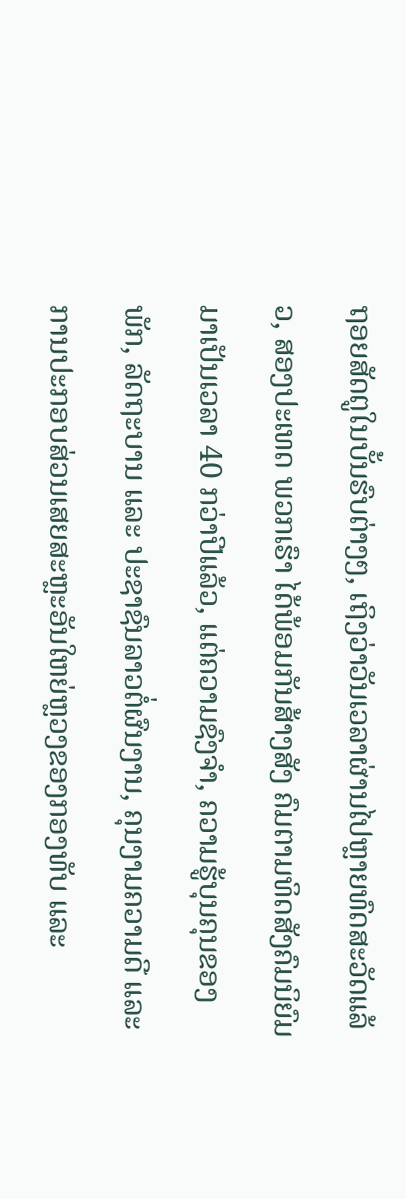ຖອຍສັດຕູໃນບັ້ນຮົບຕ່າງໆ, ເຖິງວ່າວັນເວລາຜ່ານໄປຫຼາຍທົດສະວັດແລ້ວ, ສອງປະເທດ ພວກເຮົາ ໄດ້ພ້ອມກັນສ້າງສັງ ຄົມຕາມທິດສັງຄົມນິຍົມມາເປັນເວລາ 40 ກວ່າປີແລ້ວ, ແຕ່ຄວາມຊົງຈໍາ, ຄວາມຮູ້ບຸນຄຸນຂອງພັກ, ລັດຖະບານ ແລະ ປະຊາຊົນລາວຕໍ່ຜົນງານ, ຄຸນງາມຄວາມດີ ແລະ ການປະກອບສ່ວນເສຍສະຫຼະອັນໃຫຍ່ຫຼວງຂອງກອງທັບ ແລະ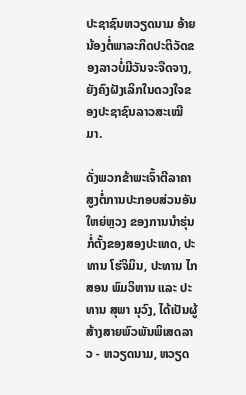ປະຊາຊົນຫວຽດນາມ ອ້າຍນ້ອງຕໍ່ພາລະກິດປະຕິວັດຂອງລາວບໍ່ມີວັນຈະຈືດຈາງ, ຍັງຄົງຝັງເລິກໃນດວງໃຈຂອງປະຊາຊົນລາວສະເໝີມາ.

ດັ່ງພວກຂ້າພະເຈົ້າຕີລາຄາ ສູງຕໍ່ການປະກອບສ່ວນອັນໃຫຍ່ຫຼວງ ຂອງການນໍາຮຸ່ນກໍ່ຕັ້ງຂອງສອງປະເທດ, ປະທານ ໂຮ່ຈິມິນ, ປະທານ ໄກສອນ ພົມວິຫານ ແລະ ປະທານ ສຸພາ ນຸວົງ, ໄດ້ເປັນຜູ້ສ້າງສາຍພົວພັນພິເສດລາວ - ຫວຽດນາມ, ຫວຽດ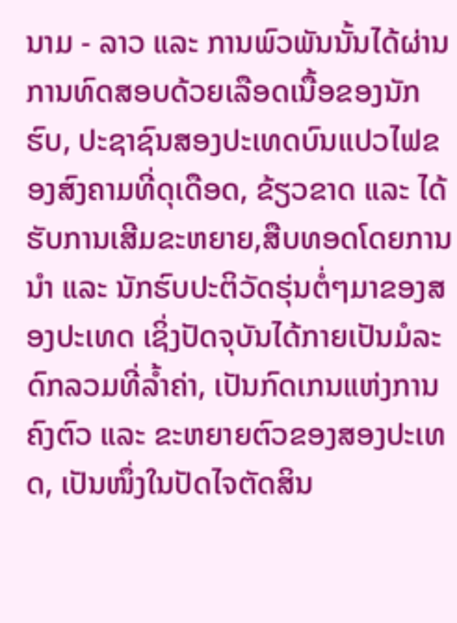ນາມ - ລາວ ແລະ ການພົວພັນນັ້ນໄດ້ຜ່ານການທົດສອບດ້ວຍເລືອດເນື້ອຂອງນັກຮົບ, ປະຊາຊົນສອງປະເທດບົນແປວໄຟຂອງສົງຄາມທີ່ດຸເດືອດ, ຂ້ຽວຂາດ ແລະ ໄດ້ຮັບການເສີມຂະຫຍາຍ,ສືບທອດໂດຍການນໍາ ແລະ ນັກຮົບປະຕິວັດຮຸ່ນຕໍ່ໆມາຂອງສອງປະເທດ ເຊິ່ງປັດຈຸບັນໄດ້ກາຍເປັນມໍລະດົກລວມທີ່ລໍ້າຄ່າ, ເປັນກົດເກນແຫ່ງການຄົງຕົວ ແລະ ຂະຫຍາຍຕົວຂອງສອງປະເທດ, ເປັນໜຶ່ງໃນປັດໄຈຕັດສິນ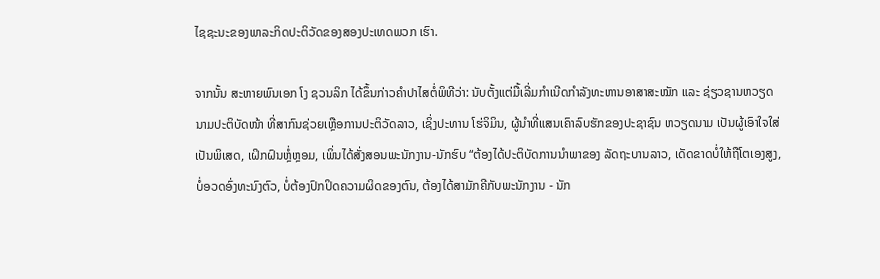ໄຊຊະນະຂອງພາລະກິດປະຕິວັດຂອງສອງປະເທດພວກ ເຮົາ.

ຈາກນັ້ນ ສະຫາຍພົນເອກ ໂງ ຊວນລິກ ໄດ້ຂຶ້ນກ່າວຄຳປາໄສຕໍ່ພິທີວ່າ: ນັບຕັ້ງແຕ່ມື້ເລີ່ມກຳເນີດກຳລັງທະຫານອາສາສະໝັກ ແລະ ຊ່ຽວຊານຫວຽດນາມປະຕິບັດໜ້າ ທີ່ສາກົນຊ່ວຍເຫຼືອການປະຕິວັດລາວ, ເຊິ່ງປະທານ ໂຮ່ຈິມິນ, ຜູ້ນໍາທີ່ແສນເຄົາລົບຮັກຂອງປະຊາຊົນ ຫວຽດນາມ ເປັນຜູ້ເອົາໃຈໃສ່ເປັນພິເສດ, ເຝິກຝົນຫຼໍ່ຫຼອມ, ເພິ່ນໄດ້ສັ່ງສອນພະນັກງານ-ນັກຮົບ “ຕ້ອງໄດ້ປະຕິບັດການນໍາພາຂອງ ລັດຖະບານລາວ, ເດັດຂາດບໍ່ໃຫ້ຖືໂຕເອງສູງ, ບໍ່ອວດອົ່ງທະນົງຕົວ, ບໍ່ຕ້ອງປົກປິດຄວາມຜິດຂອງຕົນ, ຕ້ອງໄດ້ສາມັກຄີກັບພະນັກງານ - ນັກ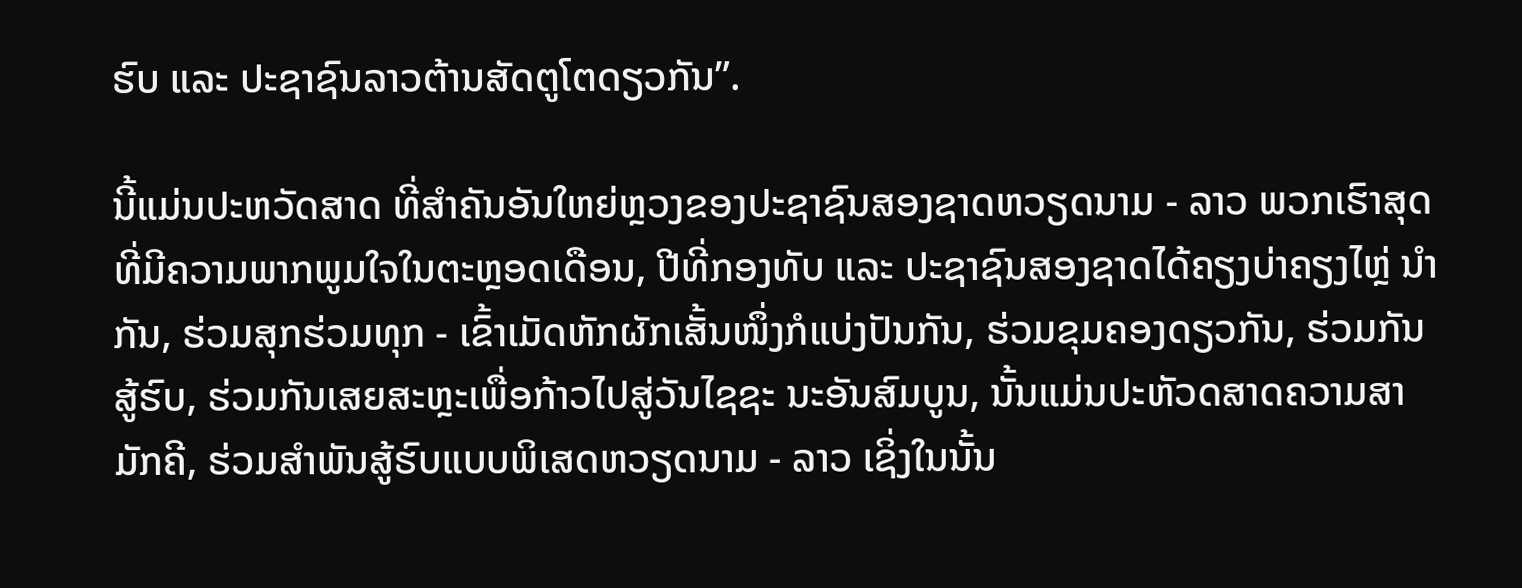ຮົບ ແລະ ປະຊາຊົນລາວຕ້ານສັດຕູໂຕດຽວກັນ”.

ນີ້ແມ່ນປະຫວັດສາດ ທີ່ສຳຄັນອັນໃຫຍ່ຫຼວງຂອງປະຊາຊົນສອງຊາດຫວຽດນາມ - ລາວ ພວກເຮົາສຸດທີ່ມີຄວາມພາກພູມໃຈໃນຕະຫຼອດເດືອນ, ປີທີ່ກອງທັບ ແລະ ປະຊາຊົນສອງຊາດໄດ້ຄຽງບ່າຄຽງໄຫຼ່ ນໍາກັນ, ຮ່ວມສຸກຮ່ວມທຸກ - ເຂົ້າເມັດຫັກຜັກເສັ້ນໜຶ່ງກໍແບ່ງປັນກັນ, ຮ່ວມຂຸມຄອງດຽວກັນ, ຮ່ວມກັນສູ້ຮົບ, ຮ່ວມກັນເສຍສະຫຼະເພື່ອກ້າວໄປສູ່ວັນໄຊຊະ ນະອັນສົມບູນ, ນັ້ນແມ່ນປະຫັວດສາດຄວາມສາມັກຄີ, ຮ່ວມສຳພັນສູ້ຮົບແບບພິເສດຫວຽດນາມ - ລາວ ເຊິ່ງໃນນັ້ນ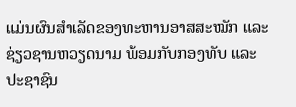ແມ່ນຜົນສໍາເລັດຂອງທະຫານອາສສະໝັກ ແລະ ຊ່ຽວຊານຫວຽດນາມ ພ້ອມກັບກອງທັບ ແລະ ປະຊາຊົນ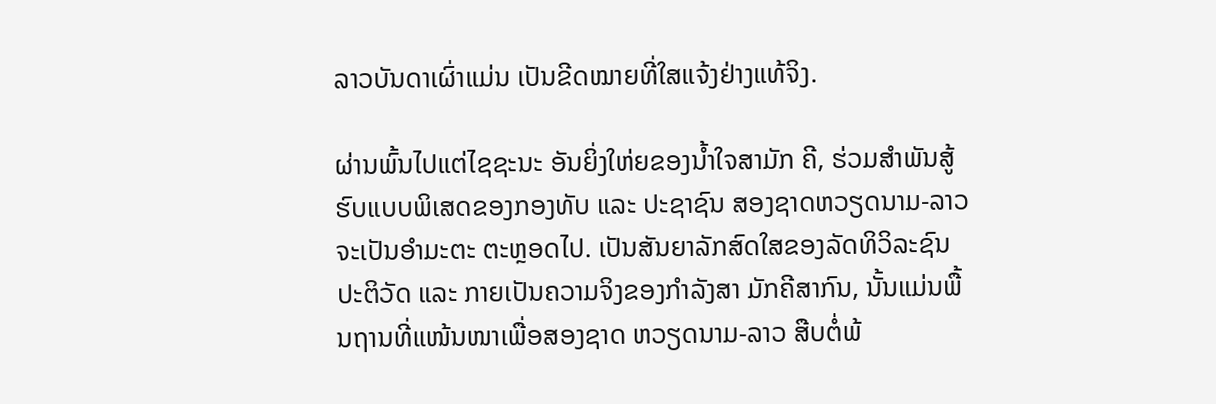ລາວບັນດາເຜົ່າແມ່ນ ເປັນຂີດໝາຍທີ່ໃສແຈ້ງຢ່າງແທ້ຈິງ.

ຜ່ານພົ້ນໄປແຕ່ໄຊຊະນະ ອັນຍິ່ງໃຫ່ຍຂອງນໍ້າໃຈສາມັກ ຄີ, ຮ່ວມສໍາພັນສູ້ຮົບແບບພິເສດຂອງກອງທັບ ແລະ ປະຊາຊົນ ສອງຊາດຫວຽດນາມ-ລາວ ຈະເປັນອໍາມະຕະ ຕະຫຼອດໄປ. ເປັນສັນຍາລັກສົດໃສຂອງລັດທິວິລະຊົນປະຕິວັດ ແລະ ກາຍເປັນຄວາມຈິງຂອງກໍາລັງສາ ມັກຄີສາກົນ, ນັ້ນແມ່ນພື້ນຖານທີ່ແໜ້ນໜາເພື່ອສອງຊາດ ຫວຽດນາມ-ລາວ ສືບຕໍ່ພ້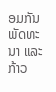ອມກັນພັດທະນາ ແລະ ກ້າວ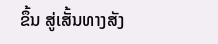ຂຶ້ນ ສູ່ເສັ້ນທາງສັງ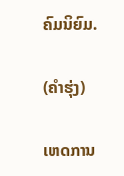ຄົມນິຍົມ.

(ຄຳຮຸ່ງ)

ເຫດການ